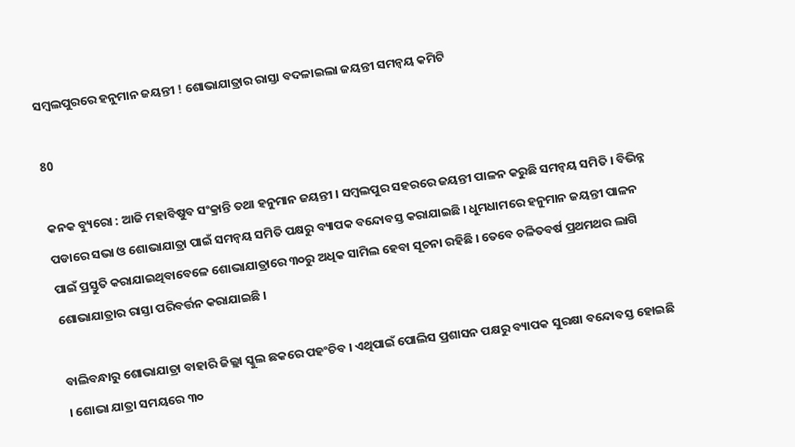ସମ୍ବଲପୁରରେ ହନୁମାନ ଜୟନ୍ତୀ ! ଶୋଭାଯାତ୍ରାର ରାସ୍ତା ବଦଳାଇଲା ଜୟନ୍ତୀ ସମନ୍ୱୟ କମିଟି

80

କନକ ବ୍ୟୁରୋ : ଆଜି ମହାବିଷୁବ ସଂକ୍ରାନ୍ତି ତଥା ହନୁମାନ ଜୟନ୍ତୀ । ସମ୍ବଲପୁର ସହରରେ ଜୟନ୍ତୀ ପାଳନ କରୁଛି ସମନ୍ୱୟ ସମିତି । ବିଭିନ୍ନ ପଡାରେ ସଭା ଓ ଶୋଭାଯାତ୍ରା ପାଇଁ ସମନ୍ୱୟ ସମିତି ପକ୍ଷରୁ ବ୍ୟାପକ ବନ୍ଦୋବସ୍ତ କରାଯାଇଛି । ଧୁମଧାମରେ ହନୁମାନ ଜୟନ୍ତୀ ପାଳନ ପାଇଁ ପ୍ରସ୍ତୁତି କରାଯାଇଥିବାବେଳେ ଶୋଭାଯାତ୍ରାରେ ୩୦ରୁ ଅଧିକ ସାମିଲ ହେବା ସୂଚନା ରହିଛି । ତେବେ ଚଳିତବର୍ଷ ପ୍ରଥମଥର ଲାଗି ଶୋଭାଯାତ୍ରାର ରାସ୍ତା ପରିବର୍ତ୍ତନ କରାଯାଇଛି ।

ବାଲିବନ୍ଧାରୁ ଶୋଭାଯାତ୍ରା ବାହାରି ଜିଲ୍ଲା ସ୍କୁଲ ଛକରେ ପହଂଚିବ । ଏଥିପାଇଁ ପୋଲିସ ପ୍ରଶାସନ ପକ୍ଷରୁ ବ୍ୟାପକ ସୁରକ୍ଷା ବନ୍ଦୋବସ୍ତ ହୋଇଛି । ଶୋଭା ଯାତ୍ରା ସମୟରେ ୩୦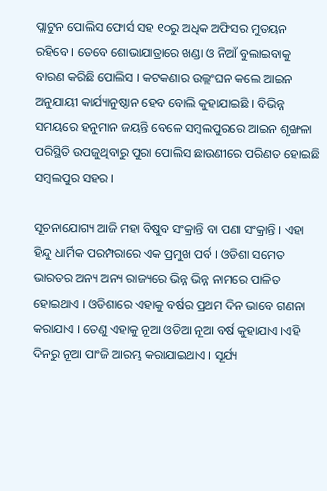ପ୍ଲାଟୁନ ପୋଲିସ ଫୋର୍ସ ସହ ୧୦ରୁ ଅଧିକ ଅଫିସର ମୁତୟନ ରହିବେ । ତେବେ ଶୋଭାଯାତ୍ରାରେ ଖଣ୍ଡା ଓ ନିଆଁ ବୁଲାଇବାକୁ ବାରଣ କରିଛି ପୋଲିସ । କଟକଣାର ଉଲ୍ଲଂଘନ କଲେ ଆଇନ ଅନୁଯାୟୀ କାର୍ଯ୍ୟାନୁଷ୍ଠାନ ହେବ ବୋଲି କୁହାଯାଇଛି । ବିଭିନ୍ନ ସମୟରେ ହନୁମାନ ଜୟନ୍ତି ବେଳେ ସମ୍ବଲପୁରରେ ଆଇନ ଶୃଙ୍ଖଳା ପରିସ୍ଥିତି ଉପଜୁଥିବାରୁ ପୁରା ପୋଲିସ ଛାଉଣୀରେ ପରିଣତ ହୋଇଛି ସମ୍ବଲପୁର ସହର ।

ସୂଚନାଯୋଗ୍ୟ ଆଜି ମହା ବିଷୁବ ସଂକ୍ରାନ୍ତି ବା ପଣା ସଂକ୍ରାନ୍ତି । ଏହା ହିନ୍ଦୁ ଧାର୍ମିକ ପରମ୍ପରାରେ ଏକ ପ୍ରମୁଖ ପର୍ବ । ଓଡିଶା ସମେତ ଭାରତର ଅନ୍ୟ ଅନ୍ୟ ରାଜ୍ୟରେ ଭିନ୍ନ ଭିନ୍ନ ନାମରେ ପାଳିତ ହୋଇଥାଏ । ଓଡିଶାରେ ଏହାକୁ ବର୍ଷର ପ୍ରଥମ ଦିନ ଭାବେ ଗଣନା କରାଯାଏ । ତେଣୁ ଏହାକୁ ନୂଆ ଓଡିଆ ନୂଆ ବର୍ଷ କୁହାଯାଏ ।ଏହି ଦିନରୁ ନୂଆ ପାଂଜି ଆରମ୍ଭ କରାଯାଇଥାଏ । ସୂର୍ଯ୍ୟ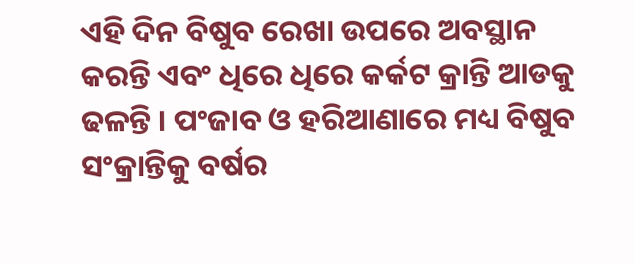ଏହି ଦିନ ବିଷୁବ ରେଖା ଉପରେ ଅବସ୍ଥାନ କରନ୍ତି ଏବଂ ଧିରେ ଧିରେ କର୍କଟ କ୍ରାନ୍ତି ଆଡକୁ ଢଳନ୍ତି । ପଂଜାବ ଓ ହରିଆଣାରେ ମଧ୍ୟ ବିଷୁବ ସଂକ୍ରାନ୍ତିକୁ ବର୍ଷର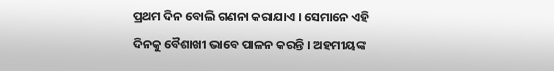ପ୍ରଥମ ଦିନ ବୋଲି ଗଣନା କରାଯାଏ । ସେମାନେ ଏହି ଦିନକୁ ବୈଶାଖୀ ଭାବେ ପାଳନ କରନ୍ତି । ଅହମୀୟଙ୍କ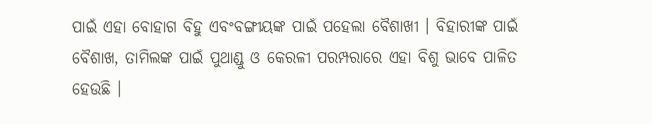ପାଇଁ ଏହା ବୋହାଗ ବିହୁ ଏବଂବଙ୍ଗୀୟଙ୍କ ପାଇଁ ପହେଲା ବୈଶାଖୀ । ବିହାରୀଙ୍କ ପାଇଁ ବୈଶାଖ, ତାମିଲଙ୍କ ପାଇଁ ପୁଥାଣ୍ଡୁ ଓ କେରଳୀ ପରମ୍ପରାରେ ଏହା ବିଶୁ ଭାବେ ପାଳିତ ହେଉଛି ।